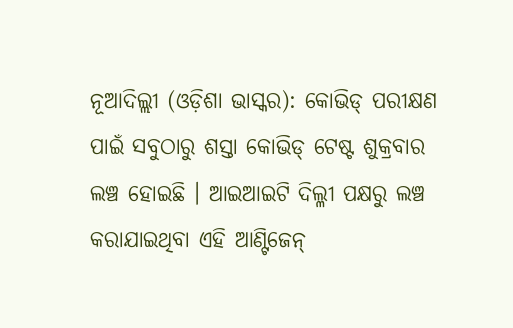ନୂଆଦିଲ୍ଲୀ (ଓଡ଼ିଶା ଭାସ୍କର): କୋଭିଡ୍ ପରୀକ୍ଷଣ ପାଇଁ ସବୁଠାରୁ ଶସ୍ତା କୋଭିଡ୍ ଟେଷ୍ଟ ଶୁକ୍ରବାର ଲଞ୍ଚ ହୋଇଛି । ଆଇଆଇଟି ଦିଲ୍ଳୀ ପକ୍ଷରୁ ଲଞ୍ଚ କରାଯାଇଥିବା ଏହି ଆଣ୍ଟିଜେନ୍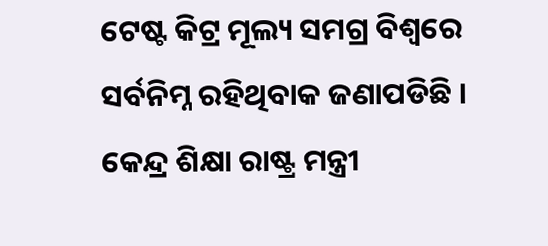ଟେଷ୍ଟ କିଟ୍ର ମୂଲ୍ୟ ସମଗ୍ର ବିଶ୍ୱରେ ସର୍ବନିମ୍ନ ରହିଥିବାକ ଜଣାପଡିଛି । କେନ୍ଦ୍ର ଶିକ୍ଷା ରାଷ୍ଟ୍ର ମନ୍ତ୍ରୀ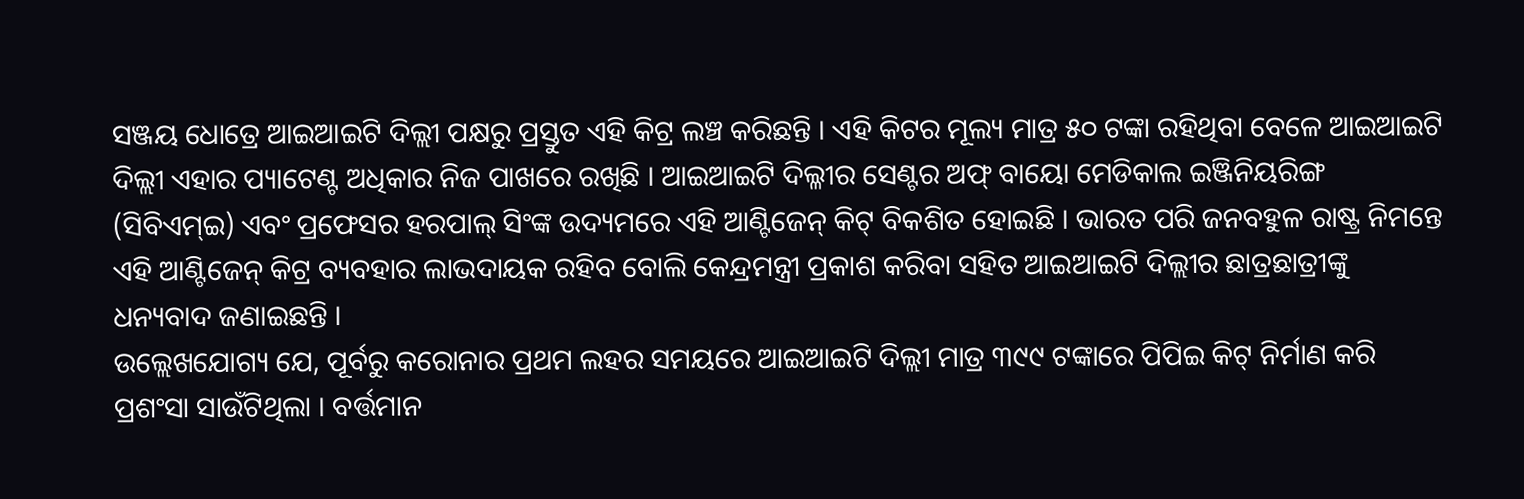ସଞ୍ଜୟ ଧୋତ୍ରେ ଆଇଆଇଟି ଦିଲ୍ଲୀ ପକ୍ଷରୁ ପ୍ରସ୍ତୁତ ଏହି କିଟ୍ର ଲଞ୍ଚ କରିଛନ୍ତି । ଏହି କିଟର ମୂଲ୍ୟ ମାତ୍ର ୫୦ ଟଙ୍କା ରହିଥିବା ବେଳେ ଆଇଆଇଟି ଦିଲ୍ଲୀ ଏହାର ପ୍ୟାଟେଣ୍ଟ ଅଧିକାର ନିଜ ପାଖରେ ରଖିଛି । ଆଇଆଇଟି ଦିଲ୍ଳୀର ସେଣ୍ଟର ଅଫ୍ ବାୟୋ ମେଡିକାଲ ଇଞ୍ଜିନିୟରିଙ୍ଗ (ସିବିଏମ୍ଇ) ଏବଂ ପ୍ରଫେସର ହରପାଲ୍ ସିଂଙ୍କ ଉଦ୍ୟମରେ ଏହି ଆଣ୍ଟିଜେନ୍ କିଟ୍ ବିକଶିତ ହୋଇଛି । ଭାରତ ପରି ଜନବହୁଳ ରାଷ୍ଟ୍ର ନିମନ୍ତେ ଏହି ଆଣ୍ଟିଜେନ୍ କିଟ୍ର ବ୍ୟବହାର ଲାଭଦାୟକ ରହିବ ବୋଲି କେନ୍ଦ୍ରମନ୍ତ୍ରୀ ପ୍ରକାଶ କରିବା ସହିତ ଆଇଆଇଟି ଦିଲ୍ଲୀର ଛାତ୍ରଛାତ୍ରୀଙ୍କୁ ଧନ୍ୟବାଦ ଜଣାଇଛନ୍ତି ।
ଉଲ୍ଲେଖଯୋଗ୍ୟ ଯେ, ପୂର୍ବରୁ କରୋନାର ପ୍ରଥମ ଲହର ସମୟରେ ଆଇଆଇଟି ଦିଲ୍ଲୀ ମାତ୍ର ୩୯୯ ଟଙ୍କାରେ ପିପିଇ କିଟ୍ ନିର୍ମାଣ କରି ପ୍ରଶଂସା ସାଉଁଟିଥିଲା । ବର୍ତ୍ତମାନ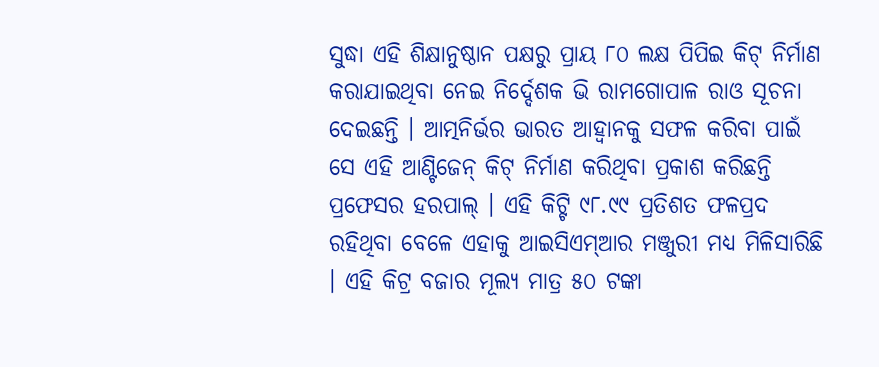ସୁଦ୍ଧା ଏହି ଶିକ୍ଷାନୁଷ୍ଠାନ ପକ୍ଷରୁ ପ୍ରାୟ ୮୦ ଲକ୍ଷ ପିପିଇ କିଟ୍ ନିର୍ମାଣ କରାଯାଇଥିବା ନେଇ ନିର୍ଦ୍ଦେଶକ ଭି ରାମଗୋପାଳ ରାଓ ସୂଚନା ଦେଇଛନ୍ତି । ଆତ୍ମନିର୍ଭର ଭାରତ ଆହ୍ୱାନକୁ ସଫଳ କରିବା ପାଇଁ ସେ ଏହି ଆଣ୍ଟିଜେନ୍ କିଟ୍ ନିର୍ମାଣ କରିଥିବା ପ୍ରକାଶ କରିଛନ୍ତି ପ୍ରଫେସର ହରପାଲ୍ । ଏହି କିଟ୍ଟି ୯୮.୯୯ ପ୍ରତିଶତ ଫଳପ୍ରଦ ରହିଥିବା ବେଳେ ଏହାକୁ ଆଇସିଏମ୍ଆର ମଞ୍ଜୁରୀ ମଧ୍ୟ ମିଳିସାରିଛି । ଏହି କିଟ୍ର ବଜାର ମୂଲ୍ୟ ମାତ୍ର ୫୦ ଟଙ୍କା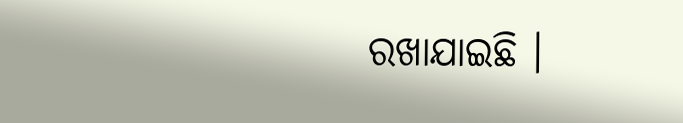ରଖାଯାଇଛି ।